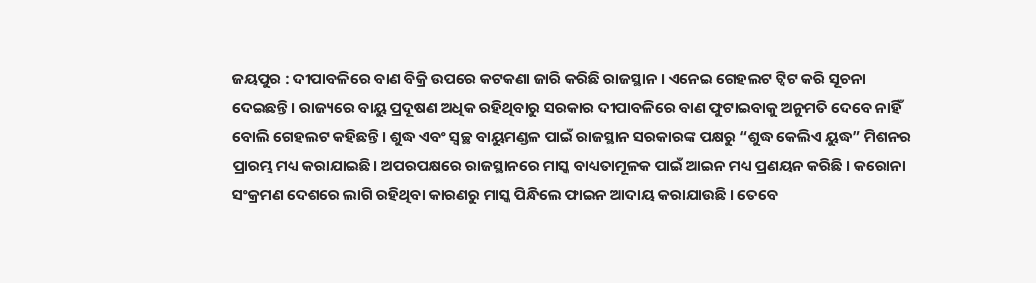ଜୟପୁର : ଦୀପାବଳିରେ ବାଣ ବିକ୍ରି ଉପରେ କଟକଣା ଜାରି କରିଛି ରାଜସ୍ଥାନ । ଏନେଇ ଗେହଲଟ ଟ୍ୱିଟ କରି ସୂଚନା ଦେଇଛନ୍ତି । ରାଜ୍ୟରେ ବାୟୁ ପ୍ରଦୂଷଣ ଅଧିକ ରହିଥିବାରୁ ସରକାର ଦୀପାବଳିରେ ବାଣ ଫୁଟାଇବାକୁ ଅନୁମତି ଦେବେ ନାହିଁ ବୋଲି ଗେହଲଟ କହିଛନ୍ତି । ଶୁଦ୍ଧ ଏବଂ ସ୍ୱଚ୍ଛ ବାୟୁମଣ୍ଡଳ ପାଇଁ ରାଜସ୍ଥାନ ସରକାରଙ୍କ ପକ୍ଷରୁ “ଶୁଦ୍ଧ କେଲିଏ ୟୁଦ୍ଧ” ମିଶନର ପ୍ରାରମ୍ଭ ମଧ୍ୟ କରାଯାଇଛି। ଅପରପକ୍ଷରେ ରାଜସ୍ଥାନରେ ମାସ୍କ ବାଧ୍ୟତାମୂଳକ ପାଇଁ ଆଇନ ମଧ୍ୟ ପ୍ରଣୟନ କରିଛି । କରୋନା ସଂକ୍ରମଣ ଦେଶରେ ଲାଗି ରହିଥିବା କାରଣରୁ ମାସ୍କ ପିନ୍ଧିଲେ ଫାଇନ ଆଦାୟ କରାଯାଉଛି । ତେବେ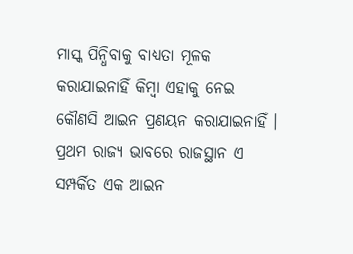ମାସ୍କ ପିନ୍ଧିବାକୁ ବାଧ୍ୟତା ମୂଳକ କରାଯାଇନାହିଁ କିମ୍ବା ଏହାକୁ ନେଇ କୌଣସି ଆଇନ ପ୍ରଣୟନ କରାଯାଇନାହିଁ । ପ୍ରଥମ ରାଜ୍ୟ ଭାବରେ ରାଜସ୍ଥାନ ଏ ସମ୍ପର୍କିତ ଏକ ଆଇନ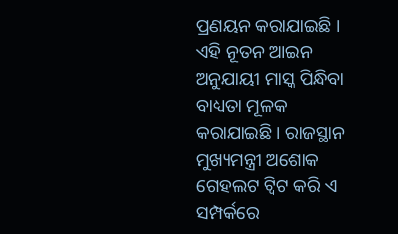ପ୍ରଣୟନ କରାଯାଇଛି । ଏହି ନୂତନ ଆଇନ ଅନୁଯାୟୀ ମାସ୍କ ପିନ୍ଧିବା ବାଧ୍ୟତା ମୂଳକ କରାଯାଇଛି । ରାଜସ୍ଥାନ ମୁଖ୍ୟମନ୍ତ୍ରୀ ଅଶୋକ ଗେହଲଟ ଟ୍ୱିଟ କରି ଏ ସମ୍ପର୍କରେ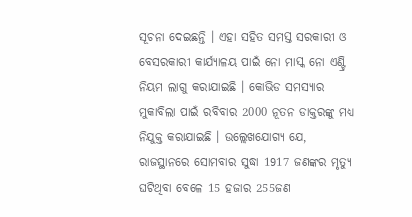ସୂଚନା ଦେଇଛନ୍ତି । ଏହା ସହିତ ସମସ୍ତ ସରକାରୀ ଓ ବେସରକାରୀ କାର୍ଯ୍ୟାଳୟ ପାଇଁ ନୋ ମାସ୍କ ନୋ ଏଣ୍ଟ୍ରି ନିୟମ ଲାଗୁ କରାଯାଇଛି । କୋଭିଡ ସମସ୍ୟାର ମୁକାବିଲା ପାଇଁ ରବିବାର 2000 ନୂତନ ଡାକ୍ତରଙ୍କୁ ମଧ୍ୟ ନିଯୁକ୍ତ କରାଯାଇଛି । ଉଲ୍ଲେଖଯୋଗ୍ୟ ଯେ, ରାଜସ୍ଥାନରେ ସୋମବାର ସୁଦ୍ଧା 1917 ଜଣଙ୍କର ମୃତ୍ୟୁ ଘଟିଥିବା ବେଳେ 15 ହଜାର 255ଜଣ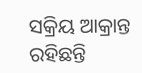ସକ୍ରିୟ ଆକ୍ରାନ୍ତ ରହିଛନ୍ତି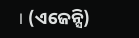। (ଏଜେନ୍ସି)